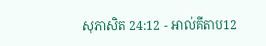សុភាសិត 24:12 - អាល់គីតាប12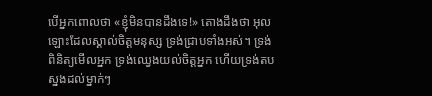បើអ្នកពោលថា «ខ្ញុំមិនបានដឹងទេ!» តោងដឹងថា អុលឡោះដែលស្គាល់ចិត្តមនុស្ស ទ្រង់ជ្រាបទាំងអស់។ ទ្រង់ពិនិត្យមើលអ្នក ទ្រង់ឈ្វេងយល់ចិត្តអ្នក ហើយទ្រង់តបស្នងដល់ម្នាក់ៗ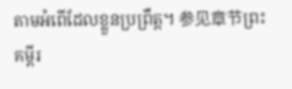តាមអំពើដែលខ្លួនប្រព្រឹត្ត។ 参见章节ព្រះគម្ពីរ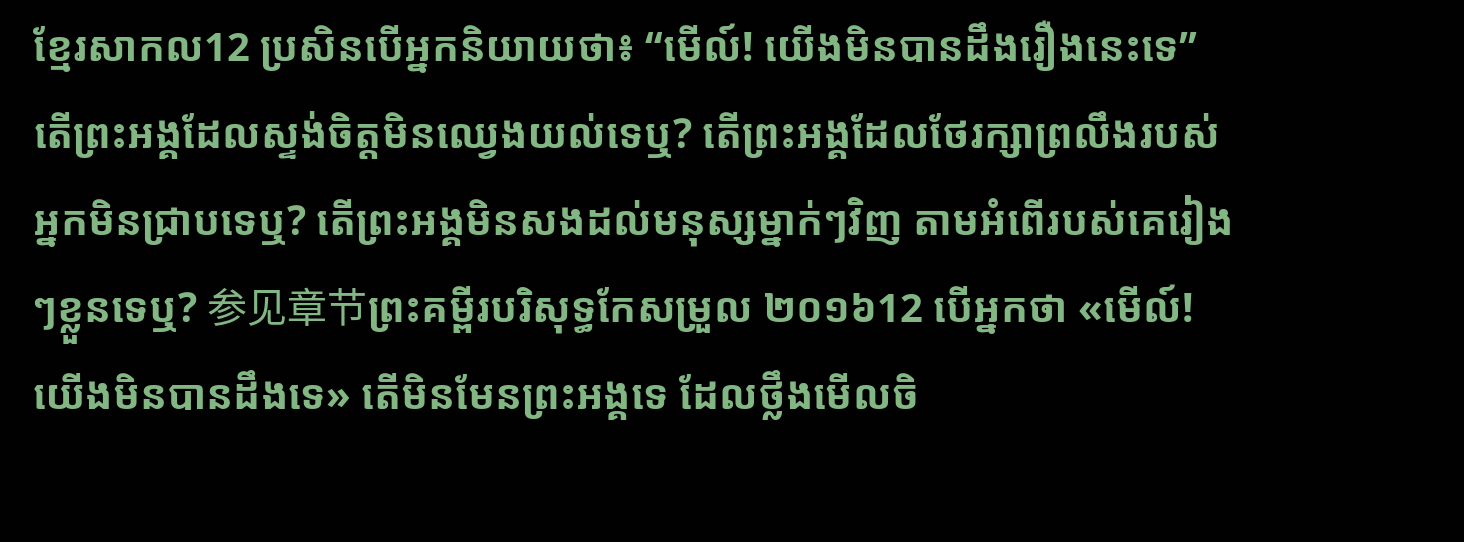ខ្មែរសាកល12 ប្រសិនបើអ្នកនិយាយថា៖ “មើល៍! យើងមិនបានដឹងរឿងនេះទេ” តើព្រះអង្គដែលស្ទង់ចិត្តមិនឈ្វេងយល់ទេឬ? តើព្រះអង្គដែលថែរក្សាព្រលឹងរបស់អ្នកមិនជ្រាបទេឬ? តើព្រះអង្គមិនសងដល់មនុស្សម្នាក់ៗវិញ តាមអំពើរបស់គេរៀងៗខ្លួនទេឬ? 参见章节ព្រះគម្ពីរបរិសុទ្ធកែសម្រួល ២០១៦12 បើអ្នកថា «មើល៍! យើងមិនបានដឹងទេ» តើមិនមែនព្រះអង្គទេ ដែលថ្លឹងមើលចិ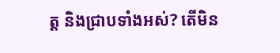ត្ត និងជ្រាបទាំងអស់? តើមិន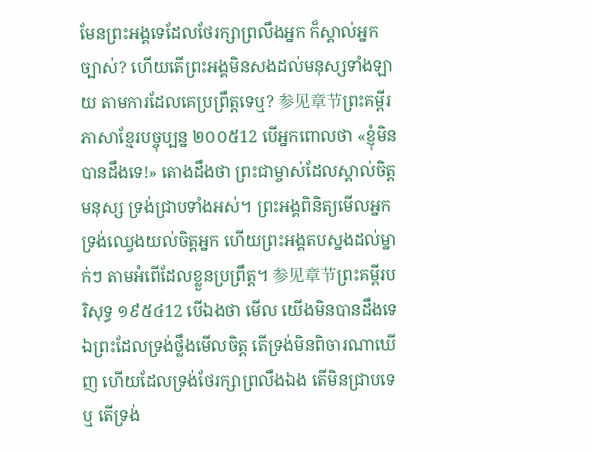មែនព្រះអង្គទេដែលថែរក្សាព្រលឹងអ្នក ក៏ស្គាល់អ្នកច្បាស់? ហើយតើព្រះអង្គមិនសងដល់មនុស្សទាំងឡាយ តាមការដែលគេប្រព្រឹត្តទេឬ? 参见章节ព្រះគម្ពីរភាសាខ្មែរបច្ចុប្បន្ន ២០០៥12 បើអ្នកពោលថា «ខ្ញុំមិនបានដឹងទេ!» តោងដឹងថា ព្រះជាម្ចាស់ដែលស្គាល់ចិត្តមនុស្ស ទ្រង់ជ្រាបទាំងអស់។ ព្រះអង្គពិនិត្យមើលអ្នក ទ្រង់ឈ្វេងយល់ចិត្តអ្នក ហើយព្រះអង្គតបស្នងដល់ម្នាក់ៗ តាមអំពើដែលខ្លួនប្រព្រឹត្ត។ 参见章节ព្រះគម្ពីរបរិសុទ្ធ ១៩៥៤12 បើឯងថា មើល យើងមិនបានដឹងទេ ឯព្រះដែលទ្រង់ថ្លឹងមើលចិត្ត តើទ្រង់មិនពិចារណាឃើញ ហើយដែលទ្រង់ថែរក្សាព្រលឹងឯង តើមិនជ្រាបទេឬ តើទ្រង់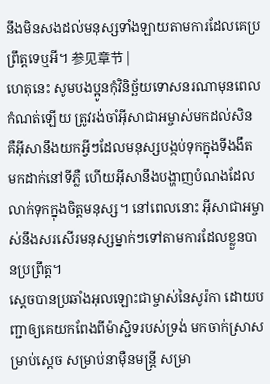នឹងមិនសងដល់មនុស្សទាំងឡាយតាមការដែលគេប្រព្រឹត្តទេឬអី។ 参见章节 |
ហេតុនេះ សូមបងប្អូនកុំវិនិច្ឆ័យទោសនរណាមុនពេលកំណត់ឡើយ ត្រូវរង់ចាំអ៊ីសាជាអម្ចាស់មកដល់សិន គឺអ៊ីសានឹងយកអ្វីៗដែលមនុស្សបង្កប់ទុកក្នុងទីងងឹត មកដាក់នៅទីភ្លឺ ហើយអ៊ីសានឹងបង្ហាញបំណងដែលលាក់ទុកក្នុងចិត្ដមនុស្ស។ នៅពេលនោះ អ៊ីសាជាអម្ចាស់នឹងសរសើរមនុស្សម្នាក់ៗទៅតាមការដែលខ្លួនបានប្រព្រឹត្ដ។
ស្តេចបានប្រឆាំងអុលឡោះជាម្ចាស់នៃសូរ៉កា ដោយបញ្ជាឲ្យគេយកពែងពីម៉ាស្ជិទរបស់ទ្រង់ មកចាក់ស្រាសម្រាប់ស្តេច សម្រាប់នាម៉ឺនមន្ត្រី សម្រា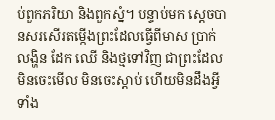ប់ពួកភរិយា និងពួកស្នំ។ បន្ទាប់មក ស្តេចបានសរសើរតម្កើងព្រះដែលធ្វើពីមាស ប្រាក់ លង្ហិន ដែក ឈើ និងថ្មទៅវិញ ជាព្រះដែលមិនចេះមើល មិនចេះស្ដាប់ ហើយមិនដឹងអ្វីទាំង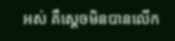អស់ គឺស្តេចមិនបានលើក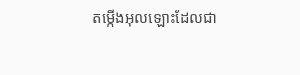តម្កើងអុលឡោះដែលជា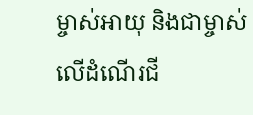ម្ចាស់អាយុ និងជាម្ចាស់លើដំណើរជី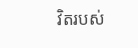វិតរបស់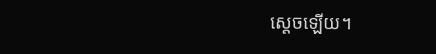ស្តេចឡើយ។